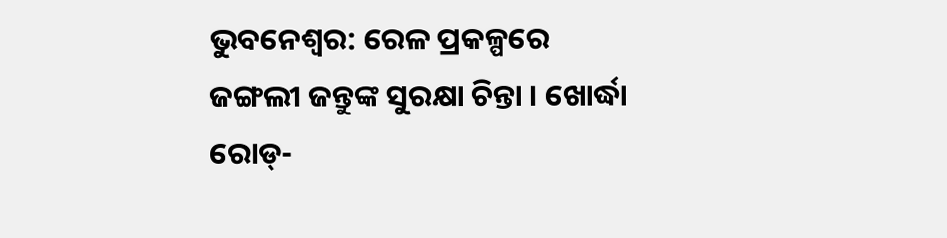ଭୁବନେଶ୍ୱର: ରେଳ ପ୍ରକଳ୍ପରେ ଜଙ୍ଗଲୀ ଜନ୍ତୁଙ୍କ ସୁରକ୍ଷା ଚିନ୍ତା । ଖୋର୍ଦ୍ଧା ରୋଡ୍-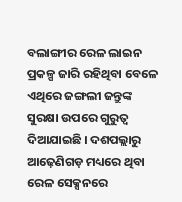ବଲାଙ୍ଗୀର ରେଳ ଲାଇନ ପ୍ରକଳ୍ପ ଜାରି ରହିଥିବା ବେଳେ ଏଥିରେ ଜଙ୍ଗଲୀ ଜନ୍ତୁଙ୍କ ସୁରକ୍ଷା ଉପରେ ଗୁରୁତ୍ୱ ଦିଆଯାଇଛି । ଦଶପଲ୍ଲାରୁ ଆଢ଼େଣିଗଡ଼ ମଧ୍ୟରେ ଥିବା ରେଳ ସେକ୍ସନରେ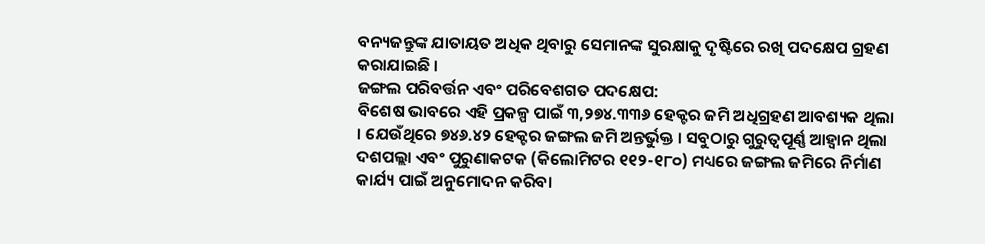ବନ୍ୟଜନ୍ତୁଙ୍କ ଯାତାୟତ ଅଧିକ ଥିବାରୁ ସେମାନଙ୍କ ସୁରକ୍ଷାକୁ ଦୃଷ୍ଟିରେ ରଖି ପଦକ୍ଷେପ ଗ୍ରହଣ କରାଯାଇଛି ।
ଜଙ୍ଗଲ ପରିବର୍ତ୍ତନ ଏବଂ ପରିବେଶଗତ ପଦକ୍ଷେପ:
ବିଶେଷ ଭାବରେ ଏହି ପ୍ରକଳ୍ପ ପାଇଁ ୩,୨୭୪.୩୩୬ ହେକ୍ଟର ଜମି ଅଧିଗ୍ରହଣ ଆବଶ୍ୟକ ଥିଲା । ଯେଉଁଥିରେ ୭୪୬.୪୨ ହେକ୍ଟର ଜଙ୍ଗଲ ଜମି ଅନ୍ତର୍ଭୁକ୍ତ । ସବୁଠାରୁ ଗୁରୁତ୍ୱପୂର୍ଣ୍ଣ ଆହ୍ୱାନ ଥିଲା ଦଶପଲ୍ଲା ଏବଂ ପୁରୁଣାକଟକ (କିଲୋମିଟର ୧୧୨-୧୮୦) ମଧ୍ୟରେ ଜଙ୍ଗଲ ଜମିରେ ନିର୍ମାଣ କାର୍ଯ୍ୟ ପାଇଁ ଅନୁମୋଦନ କରିବା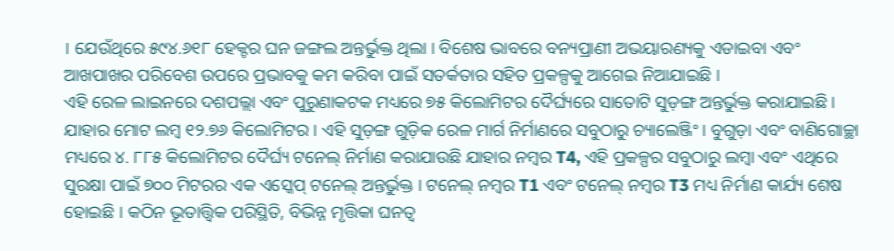। ଯେଉଁଥିରେ ୫୯୪.୬୧୮ ହେକ୍ଟର ଘନ ଜଙ୍ଗଲ ଅନ୍ତର୍ଭୁକ୍ତ ଥିଲା । ବିଶେଷ ଭାବରେ ବନ୍ୟପ୍ରାଣୀ ଅଭୟାରଣ୍ୟକୁ ଏଡାଇବା ଏବଂ ଆଖପାଖର ପରିବେଶ ଉପରେ ପ୍ରଭାବକୁ କମ କରିବା ପାଇଁ ସତର୍କତାର ସହିତ ପ୍ରକଳ୍ପକୁ ଆଗେଇ ନିଆଯାଇଛି ।
ଏହି ରେଳ ଲାଇନରେ ଦଶପଲ୍ଲା ଏବଂ ପୁରୁଣାକଟକ ମଧ୍ୟରେ ୭୫ କିଲୋମିଟର ଦୈର୍ଘ୍ୟରେ ସାତୋଟି ସୁଡ଼ଙ୍ଗ ଅନ୍ତର୍ଭୁକ୍ତ କରାଯାଇଛି । ଯାହାର ମୋଟ ଲମ୍ବ ୧୨.୭୬ କିଲୋମିଟର । ଏହି ସୁଡ଼ଙ୍ଗ ଗୁଡ଼ିକ ରେଳ ମାର୍ଗ ନିର୍ମାଣରେ ସବୁଠାରୁ ଚ୍ୟାଲେଞ୍ଜିଂ । ବୁଗୁଡ଼ା ଏବଂ ବାଣିଗୋଚ୍ଛା ମଧ୍ୟରେ ୪. ୮୮୫ କିଲୋମିଟର ଦୈର୍ଘ୍ୟ ଟନେଲ୍ ନିର୍ମାଣ କରାଯାଉଛି ଯାହାର ନମ୍ବର T4, ଏହି ପ୍ରକଳ୍ପର ସବୁଠାରୁ ଲମ୍ବା ଏବଂ ଏଥିରେ ସୁରକ୍ଷା ପାଇଁ ୭୦୦ ମିଟରର ଏକ ଏସ୍କେପ୍ ଟନେଲ୍ ଅନ୍ତର୍ଭୁକ୍ତ । ଟନେଲ୍ ନମ୍ବର T1 ଏବଂ ଟନେଲ୍ ନମ୍ବର T3 ମଧ୍ୟ ନିର୍ମାଣ କାର୍ଯ୍ୟ ଶେଷ ହୋଇଛି । କଠିନ ଭୂତାତ୍ତ୍ୱିକ ପରିସ୍ଥିତି, ବିଭିନ୍ନ ମୃତ୍ତିକା ଘନତ୍ୱ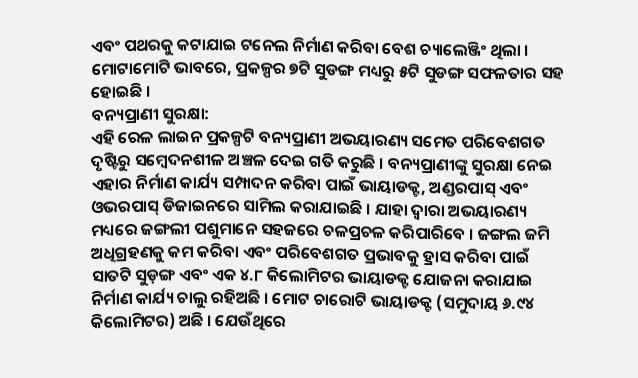ଏବଂ ପଥରକୁ କଟାଯାଇ ଟନେଲ ନିର୍ମାଣ କରିବା ବେଶ ଚ୍ୟାଲେଞ୍ଜିଂ ଥିଲା । ମୋଟାମୋଟି ଭାବରେ, ପ୍ରକଳ୍ପର ୭ଟି ସୁଡଙ୍ଗ ମଧ୍ୟରୁ ୫ଟି ସୁଡଙ୍ଗ ସଫଳତାର ସହ ହୋଇଛି ।
ବନ୍ୟପ୍ରାଣୀ ସୁରକ୍ଷା:
ଏହି ରେଳ ଲାଇନ ପ୍ରକଳ୍ପଟି ବନ୍ୟପ୍ରାଣୀ ଅଭୟାରଣ୍ୟ ସମେତ ପରିବେଶଗତ ଦୃଷ୍ଟିରୁ ସମ୍ବେଦନଶୀଳ ଅଞ୍ଚଳ ଦେଇ ଗତି କରୁଛି । ବନ୍ୟପ୍ରାଣୀଙ୍କୁ ସୁରକ୍ଷା ନେଇ ଏହାର ନିର୍ମାଣ କାର୍ଯ୍ୟ ସମ୍ପାଦନ କରିବା ପାଇଁ ଭାୟାଡକ୍ଟ, ଅଣ୍ଡରପାସ୍ ଏବଂ ଓଭରପାସ୍ ଡିଜାଇନରେ ସାମିଲ କରାଯାଇଛି । ଯାହା ଦ୍ୱାରା ଅଭୟାରଣ୍ୟ ମଧ୍ୟରେ ଜଙ୍ଗଲୀ ପଶୁମାନେ ସହଜରେ ଚଳପ୍ରଚଳ କରିପାରିବେ । ଜଙ୍ଗଲ ଜମି ଅଧିଗ୍ରହଣକୁ କମ କରିବା ଏବଂ ପରିବେଶଗତ ପ୍ରଭାବକୁ ହ୍ରାସ କରିବା ପାଇଁ ସାତଟି ସୁଡ଼ଙ୍ଗ ଏବଂ ଏକ ୪.୮ କିଲୋମିଟର ଭାୟାଡକ୍ଟ ଯୋଜନା କରାଯାଇ ନିର୍ମାଣ କାର୍ଯ୍ୟ ଚାଲୁ ରହିଅଛି । ମୋଟ ଚାରୋଟି ଭାୟାଡକ୍ଟ (ସମୁଦାୟ ୬.୯୪ କିଲୋମିଟର) ଅଛି । ଯେଉଁଥିରେ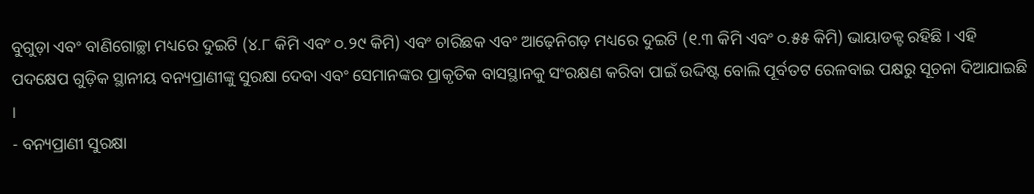ବୁଗୁଡ଼ା ଏବଂ ବାଣିଗୋଚ୍ଛା ମଧ୍ୟରେ ଦୁଇଟି (୪.୮ କିମି ଏବଂ ୦.୨୯ କିମି) ଏବଂ ଚାରିଛକ ଏବଂ ଆଢ଼େନିଗଡ଼ ମଧ୍ୟରେ ଦୁଇଟି (୧.୩ କିମି ଏବଂ ୦.୫୫ କିମି) ଭାୟାଡକ୍ଟ ରହିଛି । ଏହି ପଦକ୍ଷେପ ଗୁଡ଼ିକ ସ୍ଥାନୀୟ ବନ୍ୟପ୍ରାଣୀଙ୍କୁ ସୁରକ୍ଷା ଦେବା ଏବଂ ସେମାନଙ୍କର ପ୍ରାକୃତିକ ବାସସ୍ଥାନକୁ ସଂରକ୍ଷଣ କରିବା ପାଇଁ ଉଦ୍ଦିଷ୍ଟ ବୋଲି ପୂର୍ବତଟ ରେଳବାଇ ପକ୍ଷରୁ ସୂଚନା ଦିଆଯାଇଛି ।
- ବନ୍ୟପ୍ରାଣୀ ସୁରକ୍ଷା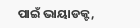ପାଇଁ ଭାୟାଡକ୍ଟ,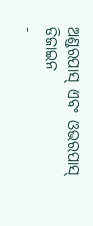ଅଣ୍ଡରପାସ୍ ଏବଂ ଓଭରପାସ୍ ଡିଜାଇନ
-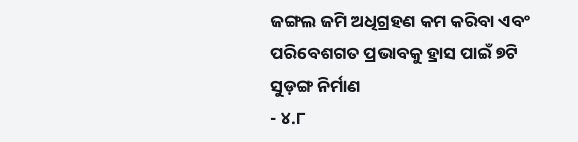ଜଙ୍ଗଲ ଜମି ଅଧିଗ୍ରହଣ କମ କରିବା ଏବଂ ପରିବେଶଗତ ପ୍ରଭାବକୁ ହ୍ରାସ ପାଇଁ ୭ଟି ସୁଡ଼ଙ୍ଗ ନିର୍ମାଣ
- ୪.୮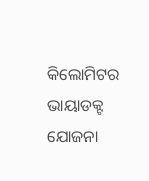କିଲୋମିଟର ଭାୟାଡକ୍ଟ ଯୋଜନା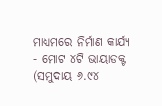ମାଧ୍ୟମରେ ନିର୍ମାଣ କାର୍ଯ୍ୟ
- ମୋଟ ୪ଟି ଭାୟାଡକ୍ଟ (ସମୁଦାୟ ୬.୯୪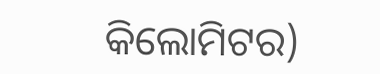କିଲୋମିଟର)